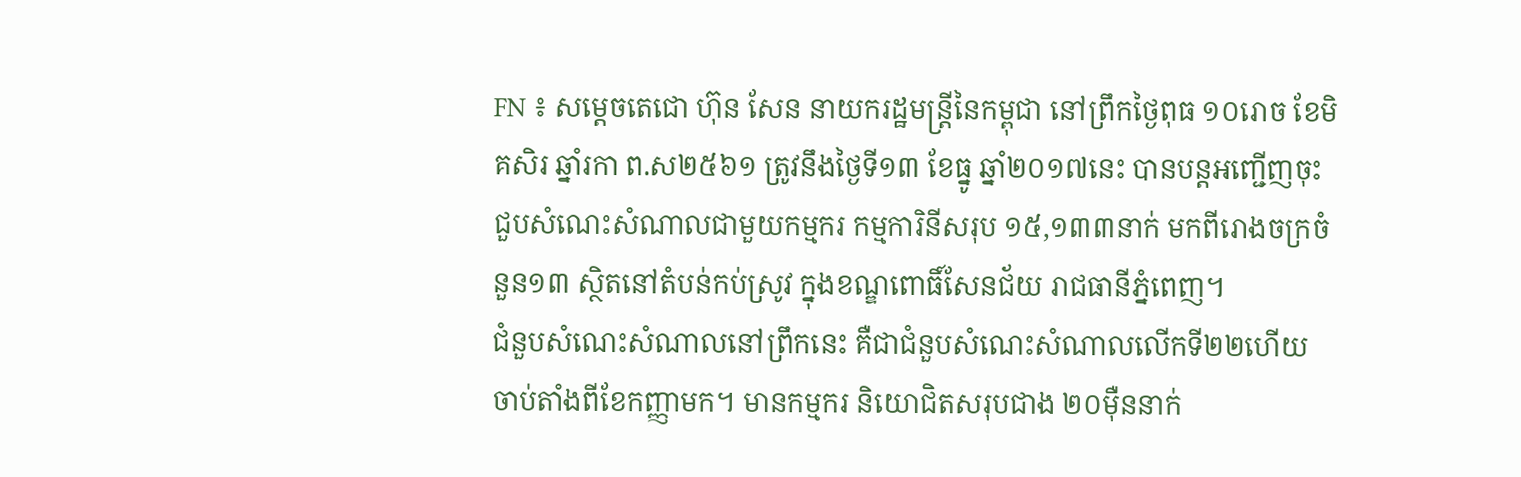FN ៖ សម្តេចតេជោ ហ៊ុន សែន នាយករដ្ឋមន្រ្តីនៃកម្ពុជា នៅព្រឹកថ្ងៃពុធ ១០រោច ខែមិគសិរ ឆ្នាំរកា ព.ស២៥៦១ ត្រូវនឹងថ្ងៃទី១៣ ខែធ្នូ ឆ្នាំ២០១៧នេះ បានបន្តអញ្ជើញចុះជួបសំណេះសំណាលជាមួយកម្មករ កម្មការិនីសរុប ១៥,១៣៣នាក់ មកពីរោងចក្រចំនួន១៣ ស្ថិតនៅតំបន់កប់ស្រូវ ក្នុងខណ្ឌពោធិ៍សែនជ័យ រាជធានីភ្នំពេញ។
ជំនួបសំណេះសំណាលនៅព្រឹកនេះ គឺជាជំនួបសំណេះសំណាលលើកទី២២ហើយ ចាប់តាំងពីខែកញ្ញាមក។ មានកម្មករ និយោជិតសរុបជាង ២០ម៉ឺននាក់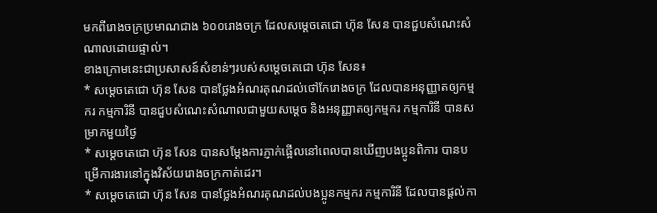មកពីរោងចក្រប្រមាណជាង ៦០០រោងចក្រ ដែលសម្តេចតេជោ ហ៊ុន សែន បានជួបសំណេះសំណាលដោយផ្ទាល់។
ខាងក្រោមនេះជាប្រសាសន៍សំខាន់ៗរបស់សម្តេចតេជោ ហ៊ុន សែន៖
* សម្តេចតេជោ ហ៊ុន សែន បានថ្លែងអំណរគុណដល់ថៅកែរោងចក្រ ដែលបានអនុញ្ញាតឲ្យកម្មករ កម្មការិនី បានជួបសំណេះសំណាលជាមួយសម្តេច និងអនុញ្ញាតឲ្យកម្មករ កម្មការិនី បានសម្រាកមួយថ្ងៃ
* សម្តេចតេជោ ហ៊ុន សែន បានសម្តែងការភ្ញាក់ផ្អើលនៅពេលបានឃើញបងប្អូនពិការ បានបម្រើការងារនៅក្នុងវិស័យរោងចក្រកាត់ដេរ។
* សម្តេចតេជោ ហ៊ុន សែន បានថ្លែងអំណរគុណដល់បងប្អូនកម្មករ កម្មការិនី ដែលបានផ្តល់កា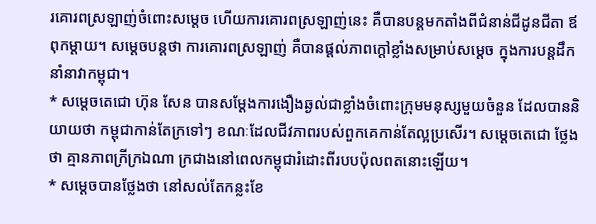រគោរពស្រឡាញ់ចំពោះសម្តេច ហើយការគោរពស្រឡាញ់នេះ គឺបានបន្តមកតាំងពីជំនាន់ជីដូនជីតា ឪពុកម្តាយ។ សម្តេចបន្តថា ការគោរពស្រឡាញ់ គឺបានផ្តល់ភាពក្តៅខ្លាំងសម្រាប់សម្តេច ក្នុងការបន្តដឹកនាំនាវាកម្ពុជា។
* សម្តេចតេជោ ហ៊ុន សែន បានសម្តែងការងឿងឆ្ងល់ជាខ្លាំងចំពោះក្រុមមនុស្សមួយចំនួន ដែលបាននិយាយថា កម្ពុជាកាន់តែក្រទៅៗ ខណៈដែលជីវភាពរបស់ពួកគេកាន់តែល្អប្រសើរ។ សម្តេចតេជោ ថ្លែងថា គ្មានភាពក្រីក្រឯណា ក្រជាងនៅពេលកម្ពុជារំដោះពីរបបប៉ុលពតនោះឡើយ។
* សម្តេចបានថ្លែងថា នៅសល់តែកន្លះខែ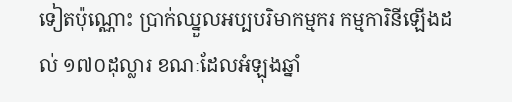ទៀតប៉ុណ្ណោះ ប្រាក់ឈ្នួលអប្បបរិមាកម្មករ កម្មការិនីឡើងដល់ ១៧០ដុល្លារ ខណៈដែលអំឡុងឆ្នាំ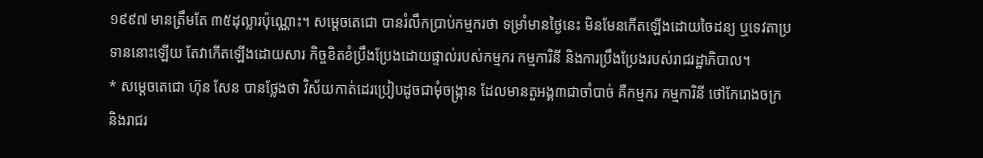១៩៩៧ មានត្រឹមតែ ៣៥ដុល្លារប៉ុណ្ណោះ។ សម្តេចតេជោ បានរំលឹកប្រាប់កម្មករថា ទម្រាំមានថ្ងៃនេះ មិនមែនកើតឡើងដោយចៃដន្យ ឬទេវតាប្រទាននោះឡើយ តែវាកើតឡើងដោយសារ កិច្ចខិតខំប្រឹងប្រែងដោយផ្ទាល់របស់កម្មករ កម្មការិនី និងការប្រឹងប្រែងរបស់រាជរដ្ឋាភិបាល។
* សម្តេចតេជោ ហ៊ុន សែន បានថ្លែងថា វិស័យកាត់ដេរប្រៀបដូចជាមុំចង្រ្កាន ដែលមានតួអង្គ៣ជាចាំបាច់ គឺកម្មករ កម្មការិនី ថៅកែរោងចក្រ និងរាជរ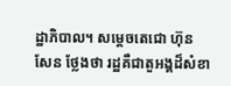ដ្ឋាភិបាល។ សម្តេចតេជោ ហ៊ុន សែន ថ្លែងថា រដ្ឋគឺជាតួអង្គដ៏សំខា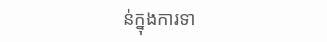ន់ក្នុងការទា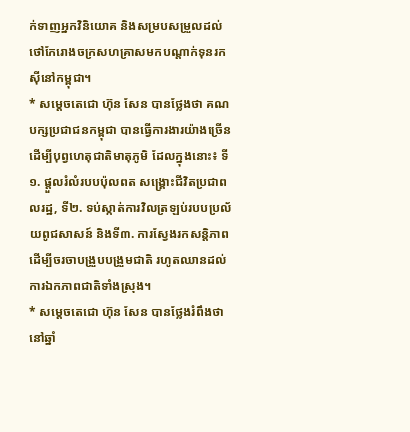ក់ទាញអ្នកវិនិយោគ និងសម្របសម្រួលដល់ថៅកែរោងចក្រសហគ្រាសមកបណ្តាក់ទុនរកស៊ីនៅកម្ពុជា។
* សម្តេចតេជោ ហ៊ុន សែន បានថ្លែងថា គណបក្សប្រជាជនកម្ពុជា បានធ្វើការងារយ៉ាងច្រើន ដើម្បីបុព្វហេតុជាតិមាតុភូមិ ដែលក្នុងនោះ៖ ទី១. ផ្តួលរំលំរបបប៉ុលពត សង្គ្រោះជីវិតប្រជាពលរដ្ឋ, ទី២. ទប់ស្កាត់ការវិលត្រឡប់របបប្រល័យពូជសាសន៍ និងទី៣. ការស្វែងរកសន្តិភាព ដើម្បីចរចាបង្រួបបង្រួមជាតិ រហូតឈានដល់ការឯកភាពជាតិទាំងស្រុង។
* សម្តេចតេជោ ហ៊ុន សែន បានថ្លែងរំពឹងថា នៅឆ្នាំ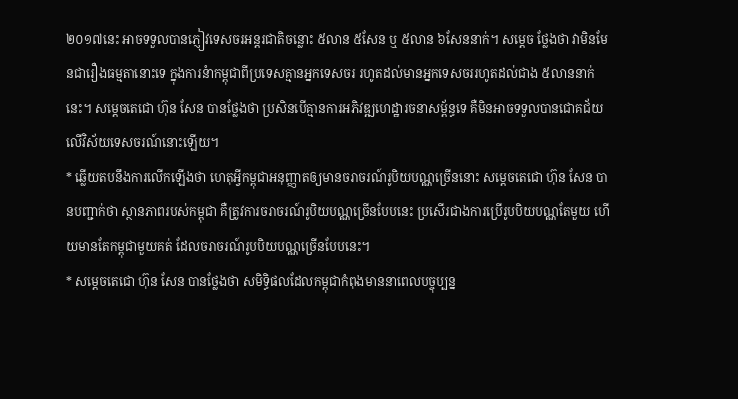២០១៧នេះ អាចទទួលបានភ្ញៀវទេសចរអន្តរជាតិចន្លោះ ៥លាន ៥សែន ឬ ៥លាន ៦សែននាក់។ សម្តេច ថ្លែងថា វាមិនមែនជារឿងធម្មតានោះទេ ក្នុងការនំាកម្ពុជាពីប្រទេសគ្មានអ្នកទេសចរ រហូតដល់មានអ្នកទេសចររហូតដល់ជាង ៥លាននាក់នេះ។ សម្តេចតេជោ ហ៊ុន សែន បានថ្លែងថា ប្រសិនបើគ្មានការអភិវឌ្ឍហេដ្ឋារចនាសម្ព័ន្ធទេ គឺមិនអាចទទួលបានជោគជ័យលើវិស័យទេសចរណ៍នោះឡើយ។
* ឆ្លើយតបនឹងការលើកឡើងថា ហេតុអ្វីកម្ពុជាអនុញ្ញាតឲ្យមានចរាចរណ៍រូបិយបណ្ណច្រើននោះ សម្តេចតេជោ ហ៊ុន សែន បានបញ្ជាក់ថា ស្ថានភាពរបស់កម្ពុជា គឺត្រូវការចរាចរណ៍រូបិយបណ្ណច្រើនបែបនេះ ប្រសើរជាងការប្រើរូបបិយបណ្ណតែមួយ ហើយមានតែកម្ពុជាមួយគត់ ដែលចរាចរណ៍រូបបិយបណ្ណច្រើនបែបនេះ។
* សម្តេចតេជោ ហ៊ុន សែន បានថ្លែងថា សមិទ្ធិផលដែលកម្ពុជាកំពុងមាននាពេលបច្ចុប្បន្ន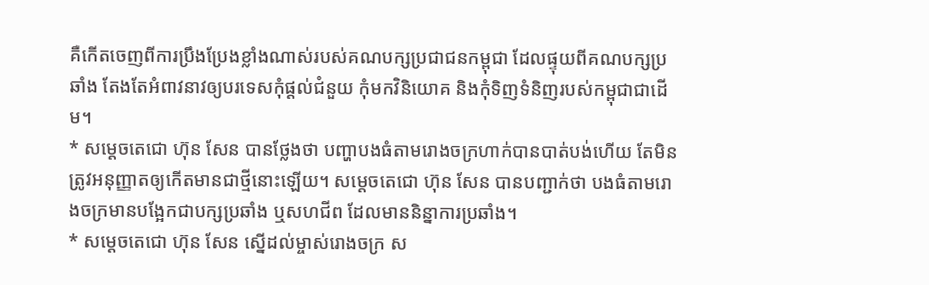គឺកើតចេញពីការប្រឹងប្រែងខ្លាំងណាស់របស់គណបក្សប្រជាជនកម្ពុជា ដែលផ្ទុយពីគណបក្សប្រឆាំង តែងតែអំពាវនាវឲ្យបរទេសកុំផ្តល់ជំនួយ កុំមកវិនិយោគ និងកុំទិញទំនិញរបស់កម្ពុជាជាដើម។
* សម្តេចតេជោ ហ៊ុន សែន បានថ្លែងថា បញ្ហាបងធំតាមរោងចក្រហាក់បានបាត់បង់ហើយ តែមិនត្រូវអនុញ្ញាតឲ្យកើតមានជាថ្មីនោះឡើយ។ សម្តេចតេជោ ហ៊ុន សែន បានបញ្ជាក់ថា បងធំតាមរោងចក្រមានបង្អែកជាបក្សប្រឆាំង ឬសហជីព ដែលមាននិន្នាការប្រឆាំង។
* សម្តេចតេជោ ហ៊ុន សែន ស្នើដល់ម្ចាស់រោងចក្រ ស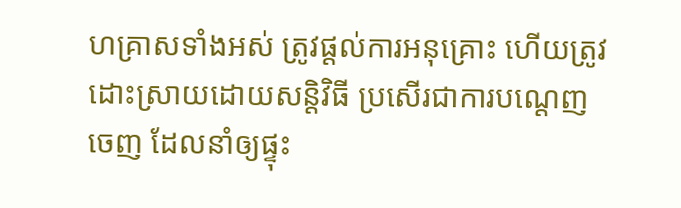ហគ្រាសទាំងអស់ ត្រូវផ្តល់ការអនុគ្រោះ ហើយត្រូវដោះស្រាយដោយសន្តិវិធី ប្រសើរជាការបណ្តេញចេញ ដែលនាំឲ្យផ្ទុះ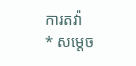ការតវ៉ា
* សម្តេច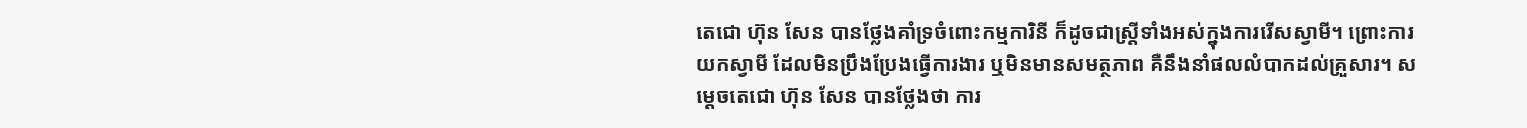តេជោ ហ៊ុន សែន បានថ្លែងគាំទ្រចំពោះកម្មការិនី ក៏ដូចជាស្រ្តីទាំងអស់ក្នុងការរើសស្វាមី។ ព្រោះការយកស្វាមី ដែលមិនប្រឹងប្រែងធ្វើការងារ ឬមិនមានសមត្ថភាព គឺនឹងនាំផលលំបាកដល់គ្រួសារ។ សម្តេចតេជោ ហ៊ុន សែន បានថ្លែងថា ការ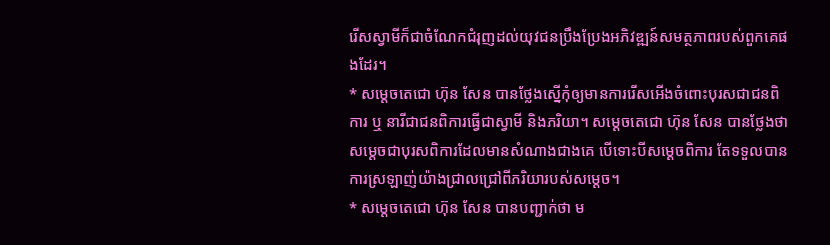រើសស្វាមីក៏ជាចំណែកជំរុញដល់យុវជនប្រឹងប្រែងអភិវឌ្ឍន៍សមត្ថភាពរបស់ពួកគេផងដែរ។
* សម្តេចតេជោ ហ៊ុន សែន បានថ្លែងស្នើកុំឲ្យមានការរើសអើងចំពោះបុរសជាជនពិការ ឬ នារីជាជនពិការធ្វើជាស្វាមី និងភរិយា។ សម្តេចតេជោ ហ៊ុន សែន បានថ្លែងថា សម្តេចជាបុរសពិការដែលមានសំណាងជាងគេ បើទោះបីសម្តេចពិការ តែទទួលបានការស្រឡាញ់យ៉ាងជ្រាលជ្រៅពីភរិយារបស់សម្តេច។
* សម្តេចតេជោ ហ៊ុន សែន បានបញ្ជាក់ថា ម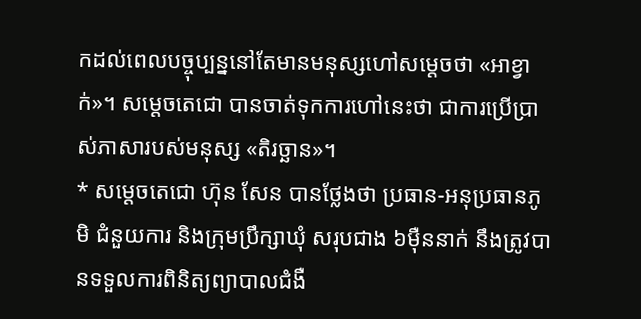កដល់ពេលបច្ចុប្បន្ននៅតែមានមនុស្សហៅសម្តេចថា «អាខ្វាក់»។ សម្តេចតេជោ បានចាត់ទុកការហៅនេះថា ជាការប្រើប្រាស់ភាសារបស់មនុស្ស «តិរច្ឆាន»។
* សម្តេចតេជោ ហ៊ុន សែន បានថ្លែងថា ប្រធាន-អនុប្រធានភូមិ ជំនួយការ និងក្រុមប្រឹក្សាឃុំ សរុបជាង ៦ម៉ឺននាក់ នឹងត្រូវបានទទួលការពិនិត្យព្យាបាលជំងឺ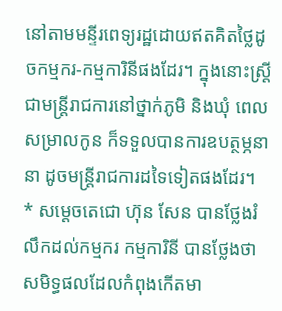នៅតាមមន្ទីរពេទ្យរដ្ឋដោយឥតគិតថ្លៃដូចកម្មករ-កម្មការិនីផងដែរ។ ក្នុងនោះស្រ្តីជាមន្ត្រីរាជការនៅថ្នាក់ភូមិ និងឃុំ ពេលសម្រាលកូន ក៏ទទួលបានការឧបត្ថម្ភនានា ដូចមន្ត្រីរាជការដទៃទៀតផងដែរ។
* សម្តេចតេជោ ហ៊ុន សែន បានថ្លែងរំលឹកដល់កម្មករ កម្មការិនី បានថ្លែងថា សមិទ្ធផលដែលកំពុងកើតមា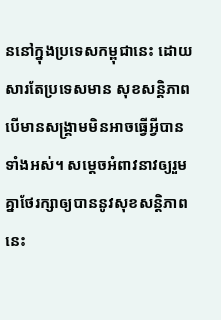ននៅក្នុងប្រទេសកម្ពុជានេះ ដោយសារតែប្រទេសមាន សុខសន្តិភាព បើមានសង្គ្រាមមិនអាចធ្វើអ្វីបានទាំងអស់។ សម្តេចអំពាវនាវឲ្យរួមគ្នាថែរក្សាឲ្យបាននូវសុខសន្តិភាពនេះ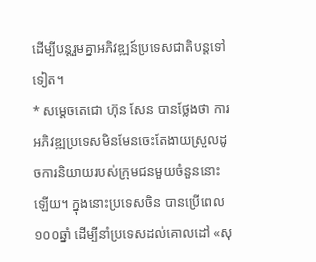ដើម្បីបន្តរួមគ្នាអភិវឌ្ឍន៍ប្រទេសជាតិបន្តទៅទៀត។
* សម្តេចតេជោ ហ៊ុន សែន បានថ្លែងថា ការអភិវឌ្ឍប្រទេសមិនមែនចេះតែងាយស្រួលដូចការនិយាយរបស់ក្រុមជនមួយចំនួននោះឡើយ។ ក្នុងនោះប្រទេសចិន បានប្រើពេល ១០០ឆ្នាំ ដើម្បីនាំប្រទេសដល់គោលដៅ «សុ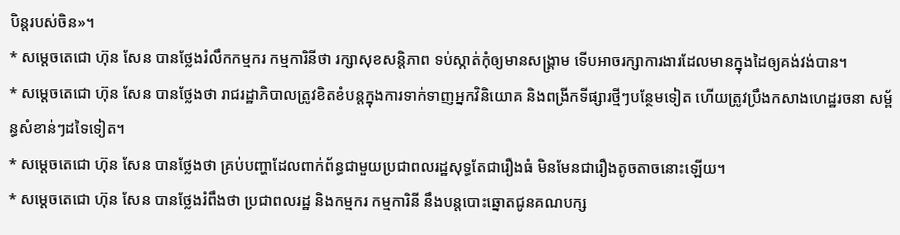បិន្តរបស់ចិន»។
* សម្តេចតេជោ ហ៊ុន សែន បានថ្លែងរំលឹកកម្មករ កម្មការិនីថា រក្សាសុខសន្តិភាព ទប់ស្កាត់កុំឲ្យមានសង្គ្រាម ទើបអាចរក្សាការងារដែលមានក្នុងដៃឲ្យគង់វង់បាន។
* សម្តេចតេជោ ហ៊ុន សែន បានថ្លែងថា រាជរដ្ឋាភិបាលត្រូវខិតខំបន្តក្នុងការទាក់ទាញអ្នកវិនិយោគ និងពង្រីកទីផ្សារថ្មីៗបន្ថែមទៀត ហើយត្រូវប្រឹងកសាងហេដ្ឋរចនា សម្ព័ន្ធសំខាន់ៗដទៃទៀត។
* សម្តេចតេជោ ហ៊ុន សែន បានថ្លែងថា គ្រប់បញ្ហាដែលពាក់ព័ន្ធជាមួយប្រជាពលរដ្ឋសុទ្ធតែជារឿងធំ មិនមែនជារឿងតូចតាចនោះឡើយ។
* សម្តេចតេជោ ហ៊ុន សែន បានថ្លែងរំពឹងថា ប្រជាពលរដ្ឋ និងកម្មករ កម្មការិនី នឹងបន្តបោះឆ្នោតជូនគណបក្ស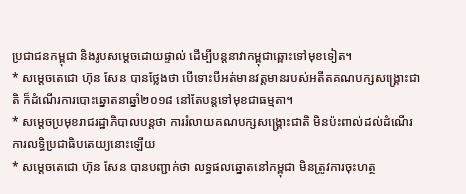ប្រជាជនកម្ពុជា និងរូបសម្តេចដោយផ្ទាល់ ដើម្បីបន្តនាវាកម្ពុជាឆ្ពោះទៅមុខទៀត។
* សម្តេចតេជោ ហ៊ុន សែន បានថ្លែងថា បើទោះបីអត់មានវត្តមានរបស់អតីតគណបក្សសង្គ្រោះជាតិ ក៏ដំណើរការបោះឆ្នោតនាឆ្នាំ២០១៨ នៅតែបន្តទៅមុខជាធម្មតា។
* សម្តេចប្រមុខរាជរដ្ឋាភិបាលបន្តថា ការរំលាយគណបក្សសង្គ្រោះជាតិ មិនប៉ះពាល់ដល់ដំណើរការលទ្ធិប្រជាធិបតេយ្យនោះឡើយ
* សម្តេចតេជោ ហ៊ុន សែន បានបញ្ជាក់ថា លទ្ធផលឆ្នោតនៅកម្ពុជា មិនត្រូវការចុះហត្ថ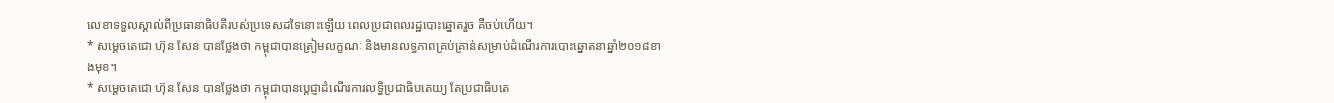លេខាទទួលស្គាល់ពីប្រធានាធិបតីរបស់ប្រទេសដទៃនោះឡើយ ពេលប្រជាពលរដ្ឋបោះឆ្នោតរួច គឺចប់ហើយ។
* សម្តេចតេជោ ហ៊ុន សែន បានថ្លែងថា កម្ពុជាបានត្រៀមលក្ខណៈ និងមានលទ្ធភាពគ្រប់គ្រាន់សម្រាប់ដំណើរការបោះឆ្នោតនាឆ្នាំ២០១៨ខាងមុខ។
* សម្តេចតេជោ ហ៊ុន សែន បានថ្លែងថា កម្ពុជាបានប្តេជ្ញាដំណើរការលទ្ធិប្រជាធិបតេយ្យ តែប្រជាធិបតេ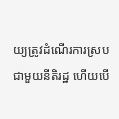យ្យត្រូវដំណើរការស្របជាមួយនីតិរដ្ឋ ហើយបើ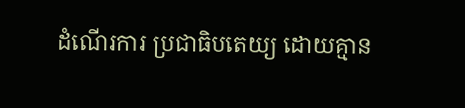ដំណើរការ ប្រជាធិបតេយ្យ ដោយគ្មាន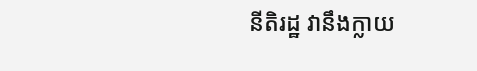នីតិរដ្ឋ វានឹងក្លាយ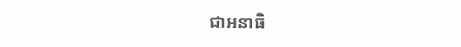ជាអនាធិ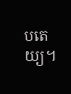បតេយ្យ។